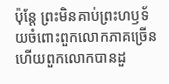ប៉ុន្តែ ព្រះមិនគាប់ព្រះហឫទ័យចំពោះពួកលោកភាគច្រើន ហើយពួកលោកបានដួ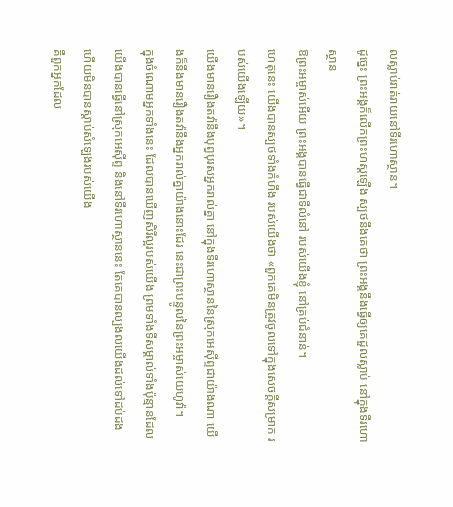លស្លាប់រាត់រាយនៅទីរហោស្ថាន។
ដូច្នេះ ព្រះអង្គក៏លើកព្រះហស្តឡើង ស្បថនឹងគេថា ព្រះអង្គនឹងធ្វើឲ្យគេដួលស្លាប់ នៅក្នុងទីរហោស្ថាន
ឱព្រះអម្ចាស់អើយ ព្រះអង្គបានធ្វើជាទីលំនៅ របស់យើងខ្ញុំ នៅគ្រប់ជំនាន់។
ហេតុនេះ យើងបានស្បថទាំងកំហឹង របស់យើងថា «ពួកគេមិនត្រូវចូលទៅក្នុងសេចក្ដីសម្រាក របស់យើងឡើយ»។
យើងមានរឿងតវ៉ានឹងបុព្វបុរសអ្នករាល់គ្នា នៅក្នុងទីរហោស្ថាននៃស្រុកអេស៊ីព្ទជាយ៉ាងណា យើងក៏នឹងមានរឿងតវ៉ានឹងអ្នករាល់គ្នាយ៉ាងនោះដែរ នេះជាព្រះបន្ទូលនៃព្រះអម្ចាស់យេហូវ៉ា។
ក្នុងចំណោមអ្នកទាំងនេះ ដែលបានឃើញសិរីល្អរបស់យើង ព្រមទាំងទីសម្គាល់ទាំងប៉ុន្មានដែលយើងបានធ្វើនៅស្រុកអេស៊ីព្ទ និងនៅទីរហោស្ថាននេះ តែគេបានល្បងលយើងដល់ទៅដប់ដង ហើយមិនបានស្ដាប់សំឡេងរបស់យើង
គឺពួកអ្នកដែល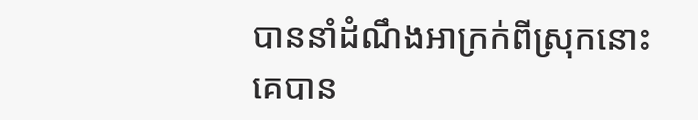បាននាំដំណឹងអាក្រក់ពីស្រុកនោះ គេបាន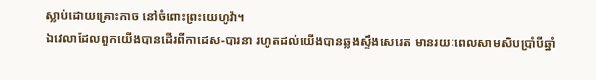ស្លាប់ដោយគ្រោះកាច នៅចំពោះព្រះយេហូវ៉ា។
ឯវេលាដែលពួកយើងបានដើរពីកាដេស-បារនា រហូតដល់យើងបានឆ្លងស្ទឹងសេរេត មានរយៈពេលសាមសិបប្រាំបីឆ្នាំ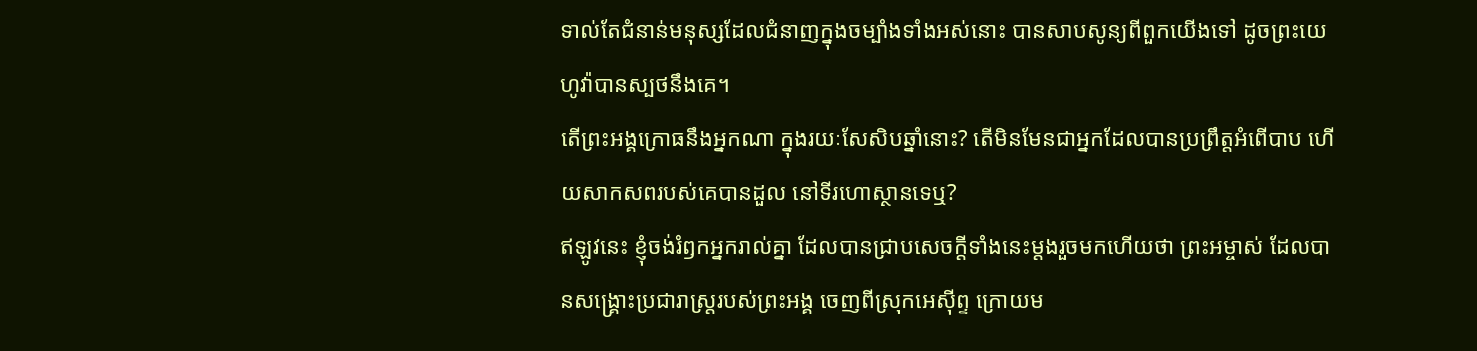ទាល់តែជំនាន់មនុស្សដែលជំនាញក្នុងចម្បាំងទាំងអស់នោះ បានសាបសូន្យពីពួកយើងទៅ ដូចព្រះយេហូវ៉ាបានស្បថនឹងគេ។
តើព្រះអង្គក្រោធនឹងអ្នកណា ក្នុងរយៈសែសិបឆ្នាំនោះ? តើមិនមែនជាអ្នកដែលបានប្រព្រឹត្តអំពើបាប ហើយសាកសពរបស់គេបានដួល នៅទីរហោស្ថានទេឬ?
ឥឡូវនេះ ខ្ញុំចង់រំឭកអ្នករាល់គ្នា ដែលបានជ្រាបសេចក្ដីទាំងនេះម្ដងរួចមកហើយថា ព្រះអម្ចាស់ ដែលបានសង្គ្រោះប្រជារាស្ត្ររបស់ព្រះអង្គ ចេញពីស្រុកអេស៊ីព្ទ ក្រោយម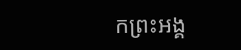កព្រះអង្គ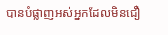បានបំផ្លាញអស់អ្នកដែលមិនជឿ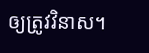ឲ្យត្រូវវិនាស។